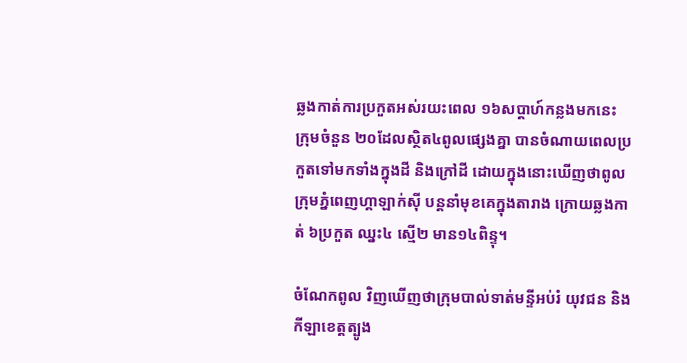ឆ្លងកាត់ការប្រកួតអស់រយះពេល ១៦សប្តាហ៍កន្លងមកនេះ ក្រុមចំនួន ២០ដែលស្ថិត៤ពូលផ្សេងគ្នា បានចំណាយពេលប្រកួតទៅមកទាំងក្នុងដី និងក្រៅដី ដោយក្នុងនោះឃើញថាពូល ក្រុមភ្នំពេញហ្គាឡាក់ស៊ី បន្តនាំមុខគេក្នុងតារាង ក្រោយឆ្លងកាត់ ៦ប្រកួត ឈ្នះ៤ ស្មើ២ មាន១៤ពិន្ទុ។

ចំណែកពូល វិញឃើញថាក្រុមបាល់ទាត់មន្ទីអប់រំ យុវជន និងកីឡាខេត្តត្បូង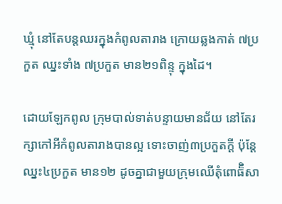ឃ្មុំ នៅតែបន្តឈរក្នុងកំពូលតារាង ក្រោយឆ្លងកាត់ ៧ប្រកួត ឈ្នះទាំង ៧ប្រកួត មាន២១ពិន្ទុ ក្នុងដៃ។

ដោយឡែកពូល ក្រុមបាល់ទាត់បន្ទាយមានជ័យ នៅតែរក្សាកៅអីកំពូលតារាងបានល្អ ទោះចាញ់៣ប្រកួតក្តី ប៉ុន្តែ ឈ្នះ៤ប្រកួត មាន១២ ដូចគ្នាជាមួយក្រុមឈើតុំពោធ៏ិសា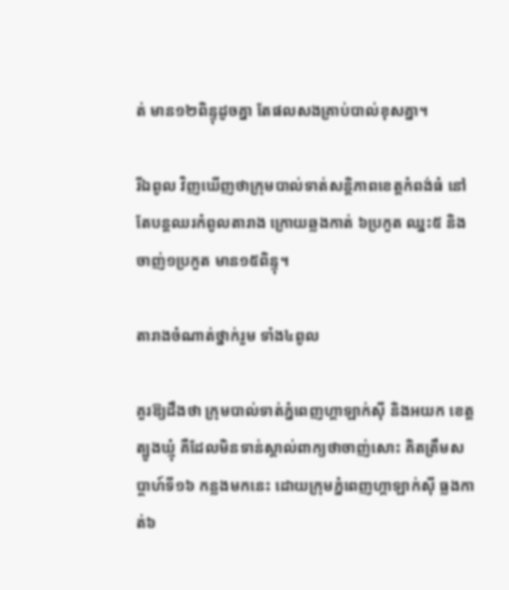ត់ មាន១២ពិន្ទុដូចគ្នា តែផលសងគ្រាប់បាល់ខុសគ្នា។

រីឯពូល វិញឃើញថាក្រុមបាល់ទាត់សន្តិភាពខេត្តកំពង់ធំ នៅតែបន្តឈរកំពូលតារាង ក្រោយឆ្លងកាត់ ៦ប្រកួត ឈ្នះ៥ និងចាញ់១ប្រកួត មាន១៥ពិន្ទុ។

តារាងចំណាត់ថ្នាក់រួម ទាំង៤ពូល

គួរឱ្យដឹងថា ក្រុមបាល់ទាត់ភ្នំពេញហ្គាឡាក់ស៊ី និងអយក ខេត្តត្បូងឃ្មុំ គឺដែលមិនទាន់ស្គាល់ពាក្យថាចាញ់សោះ គិតត្រឹមសប្តាហ៍ទី១៦ កន្លងមកនេះ ដោយក្រុមភ្នំពេញហ្គាឡាក់ស៊ី ធ្លងកាត់៦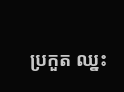ប្រកួត ឈ្នះ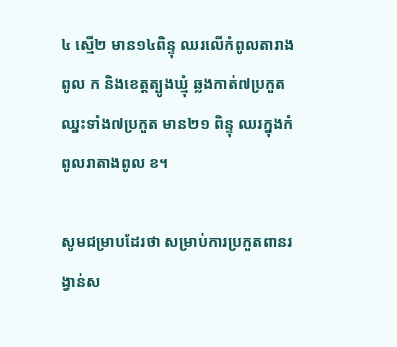៤ ស្មើ២ មាន១៤ពិន្ទុ ឈរលើកំពូលតារាងពូល ក និងខេត្តត្បូងឃ្មុំ ឆ្លងកាត់៧ប្រកួត ឈ្នះទាំង៧ប្រកួត មាន២១ ពិន្ទុ ឈរក្នុងកំពូលរាតាងពូល ខ។

សូមជម្រាបដែរថា សម្រាប់ការប្រកួតពានរង្វាន់ស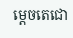ម្តេចតេជោ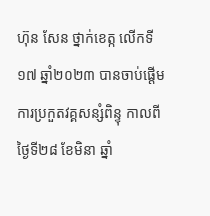ហ៊ុន សែន ថ្នាក់ខេត្ក លើកទី១៧ ឆ្នាំ២០២៣ បានចាប់ផ្តើមការប្រកួតវគ្គសន្សំពិន្ទុ កាលពីថ្ងៃទី២៨ ខែមិនា ឆ្នាំ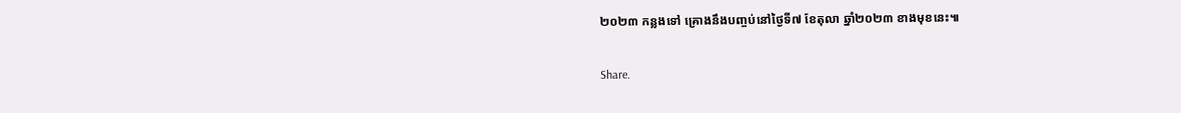២០២៣ កន្លងទៅ គ្រោងនឹងបញ្ចប់នៅថ្ងៃទី៧ ខែតុលា ឆ្នាំ២០២៣ ខាងមុខនេះ៕

Share.